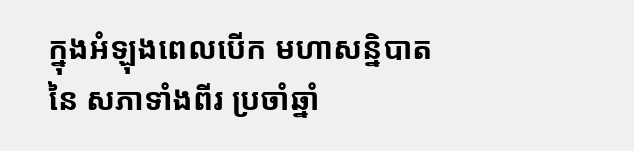ក្នុងអំឡុងពេលបើក មហាសន្និបាតនៃ សភាទាំងពីរ ប្រចាំឆ្នាំ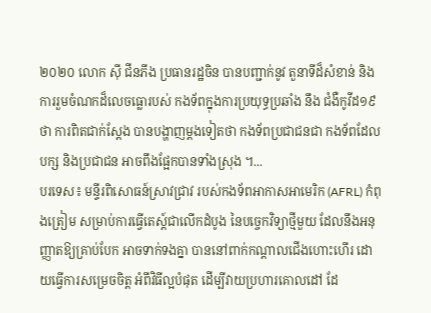២០២០ លោក ស៊ី ជីនភីង ប្រធានរដ្ឋចិន បានបញ្ជាក់នូវ តួនាទីដ៏សំខាន់ និង ការរួមចំណកដ៏លេចធ្លោរបស់ កងទ័ពក្នុងការប្រយុទ្ធប្រឆាំង នឹង ជំងឺកូវីដ១៩ថា ការពិតជាក់ស្តែង បានបង្ហាញម្តងទៀតថា កងទ័ពប្រជាជនជា កងទ័ពដែលបក្ស និងប្រជាជន អាចពឹងផ្អែកបានទាំងស្រុង ។...
បរទេស៖ មន្ទីរពិសោធន៍ស្រាវជ្រាវ របស់កងទ័ពអាកាសអាមេរិក (AFRL) កំពុងត្រៀម សម្រាប់ការធ្វើតេស្ត៍ជាលើកដំបូង នៃបច្ចេកវិទ្យាថ្មីមួយ ដែលនឹងអនុញ្ញាតឱ្យគ្រាប់បែក អាចទាក់ទងគ្នា បាននៅពាក់កណ្ដាលជើងហោះហើរ ដោយធ្វើការសម្រេចចិត្ត អំពីវិធីល្អបំផុត ដើម្បីវាយប្រហារគោលដៅ ដែ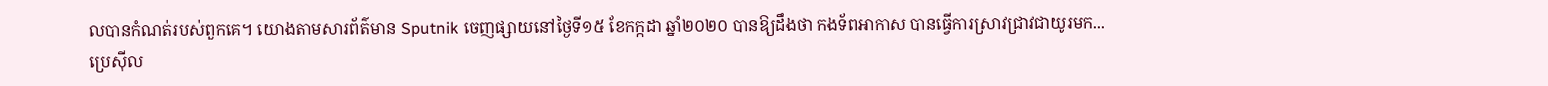លបានកំណត់របស់ពួកគេ។ យោងតាមសារព័ត៌មាន Sputnik ចេញផ្សាយនៅថ្ងៃទី១៥ ខែកក្កដា ឆ្នាំ២០២០ បានឱ្យដឹងថា កងទ័ពអាកាស បានធ្វើការស្រាវជ្រាវជាយូរមក...
ប្រេស៊ីល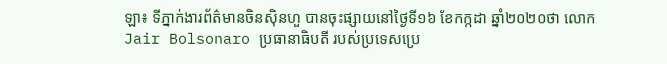ឡា៖ ទីភ្នាក់ងារព័ត៌មានចិនស៊ិនហួ បានចុះផ្សាយនៅថ្ងៃទី១៦ ខែកក្កដា ឆ្នាំ២០២០ថា លោក Jair Bolsonaro ប្រធានាធិបតី របស់ប្រទេសប្រេ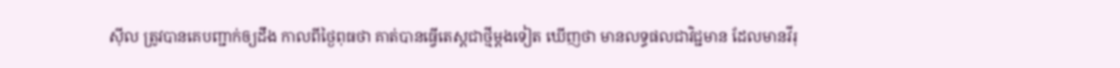ស៊ីល ត្រូវបានគេបញ្ជាក់ឲ្យដឹង កាលពីថ្ងៃពុធថា គាត់បានធ្វើតេស្តជាថ្មីម្តងទៀត ឃើញថា មានលទ្ធផលជាវិជ្ជមាន ដែលមានវីរុ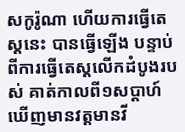សកូរ៉ូណា ហើយការធ្វើតេស្តនេះ បានធ្វើឡើង បន្ទាប់ពីការធ្វើតេស្តលើកដំបូងរបស់ គាត់កាលពី១សប្តាហ៍ ឃើញមានវត្តមានវី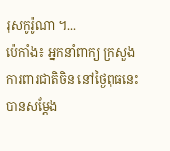រុសកូរ៉ូណា ។...
ប៉េកាំង៖ អ្នកនាំពាក្យ ក្រសួងការពារជាតិចិន នៅថ្ងៃពុធនេះ បានសម្តែង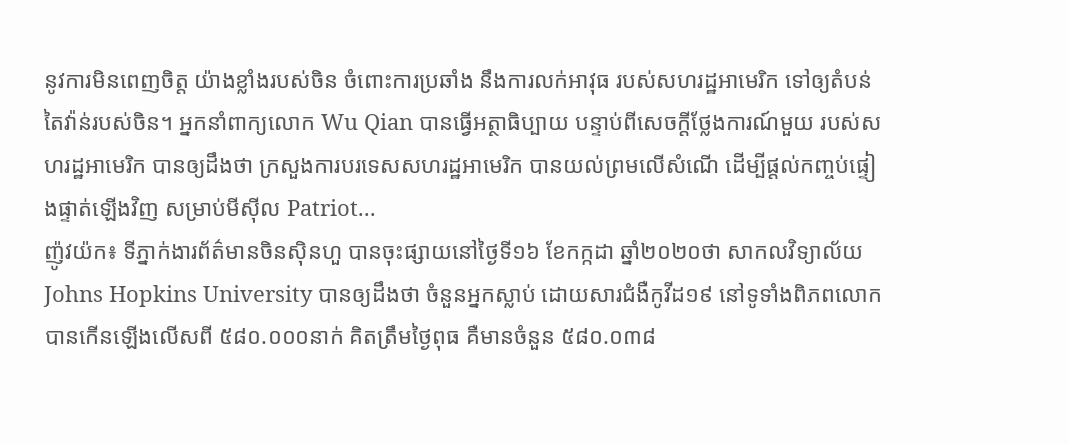នូវការមិនពេញចិត្ត យ៉ាងខ្លាំងរបស់ចិន ចំពោះការប្រឆាំង នឹងការលក់អាវុធ របស់សហរដ្ឋអាមេរិក ទៅឲ្យតំបន់តៃវ៉ាន់របស់ចិន។ អ្នកនាំពាក្យលោក Wu Qian បានធ្វើអត្ថាធិប្បាយ បន្ទាប់ពីសេចក្តីថ្លែងការណ៍មួយ របស់សហរដ្ឋអាមេរិក បានឲ្យដឹងថា ក្រសួងការបរទេសសហរដ្ឋអាមេរិក បានយល់ព្រមលើសំណើ ដើម្បីផ្តល់កញ្ចប់ផ្ទៀងផ្ទាត់ឡើងវិញ សម្រាប់មីស៊ីល Patriot...
ញ៉ូវយ៉ក៖ ទីភ្នាក់ងារព័ត៌មានចិនស៊ិនហួ បានចុះផ្សាយនៅថ្ងៃទី១៦ ខែកក្កដា ឆ្នាំ២០២០ថា សាកលវិទ្យាល័យ Johns Hopkins University បានឲ្យដឹងថា ចំនួនអ្នកស្លាប់ ដោយសារជំងឺកូវីដ១៩ នៅទូទាំងពិភពលោក បានកើនឡើងលើសពី ៥៨០.០០០នាក់ គិតត្រឹមថ្ងៃពុធ គឺមានចំនួន ៥៨០.០៣៨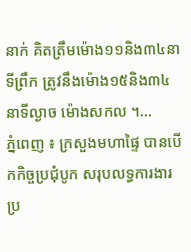នាក់ គិតត្រឹមម៉ោង១១និង៣៤នាទីព្រឹក ត្រូវនឹងម៉ោង១៥និង៣៤នាទីល្ងាច ម៉ោងសកល ។...
ភ្នំពេញ ៖ ក្រសួងមហាផ្ទៃ បានបើកកិច្ចប្រជុំបូក សរុបលទ្ធការងារប្រ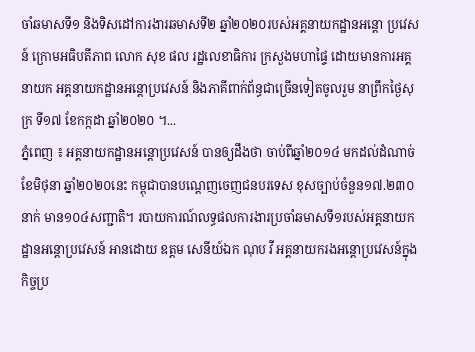ចាំឆមាសទី១ និងទិសដៅការងារឆមាសទី២ ឆ្នាំ២០២០របស់អគ្គនាយកដ្ឋានអន្ដោ ប្រវេសន៍ ក្រោមអធិបតីភាព លោក សុខ ផល រដ្ឋលេខាធិការ ក្រសួងមហាផ្ទៃ ដោយមានការអគ្គនាយក អគ្គនាយកដ្ឋានអន្ដោប្រវេសន៍ និងភាគីពាក់ព័ន្ធជាច្រើនទៀតចូលរួម នាព្រឹកថ្ងៃសុក្រ ទី១៧ ខែកក្កដា ឆ្នាំ២០២០ ។...
ភ្នំពេញ ៖ អគ្គនាយកដ្ឋានអន្ដោប្រវេសន៍ បានឲ្យដឹងថា ចាប់ពីឆ្នាំ២០១៤ មកដល់ដំណាច់ខែមិថុនា ឆ្នាំ២០២០នេះ កម្ពុជាបានបណ្ដេញចេញជនបរទេស ខុសច្បាប់ចំនួន១៧.២៣០នាក់ មាន១០៤សញ្ជាតិ។ របាយការណ៍លទ្ធផលការងារប្រចាំឆមាសទី១របស់អគ្គនាយកដ្ឋានអន្ដោប្រវេសន៍ អានដោយ ឧត្តម សេនីយ៍ឯក ណុប វី អគ្គនាយករងអន្ដោប្រវេសន៍ក្នុងកិច្ចប្រ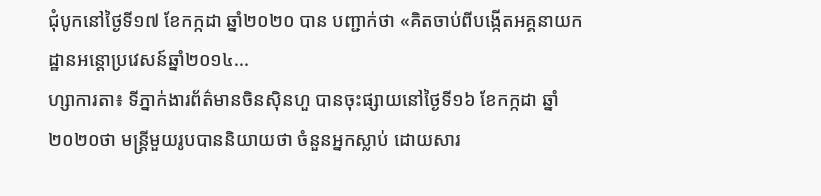ជុំបូកនៅថ្ងៃទី១៧ ខែកក្កដា ឆ្នាំ២០២០ បាន បញ្ជាក់ថា «គិតចាប់ពីបង្កើតអគ្គនាយកដ្ឋានអន្ដោប្រវេសន៍ឆ្នាំ២០១៤...
ហ្សាការតា៖ ទីភ្នាក់ងារព័ត៌មានចិនស៊ិនហួ បានចុះផ្សាយនៅថ្ងៃទី១៦ ខែកក្កដា ឆ្នាំ២០២០ថា មន្ត្រីមួយរូបបាននិយាយថា ចំនួនអ្នកស្លាប់ ដោយសារ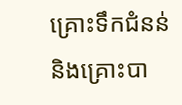គ្រោះទឹកជំនន់ និងគ្រោះបា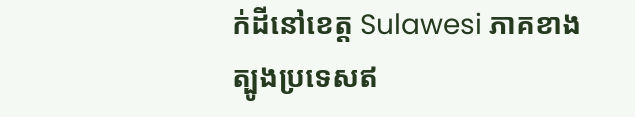ក់ដីនៅខេត្ត Sulawesi ភាគខាងត្បូងប្រទេសឥ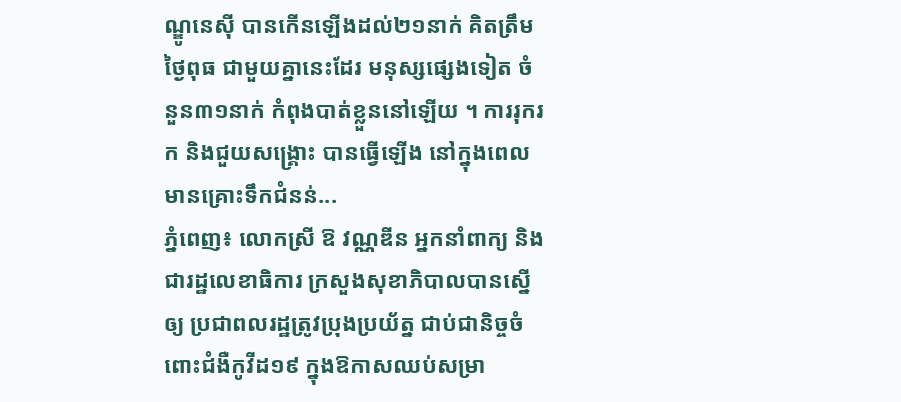ណ្ឌូនេស៊ី បានកើនឡើងដល់២១នាក់ គិតត្រឹមថ្ងៃពុធ ជាមួយគ្នានេះដែរ មនុស្សផ្សេងទៀត ចំនួន៣១នាក់ កំពុងបាត់ខ្លួននៅឡើយ ។ ការរុករក និងជួយសង្គ្រោះ បានធ្វើឡើង នៅក្នុងពេលមានគ្រោះទឹកជំនន់...
ភ្នំពេញ៖ លោកស្រី ឱ វណ្ណឌីន អ្នកនាំពាក្យ និងជារដ្ឋលេខាធិការ ក្រសួងសុខាភិបាលបានស្នើឲ្យ ប្រជាពលរដ្ឋត្រូវប្រុងប្រយ័ត្ន ជាប់ជានិច្ចចំពោះជំងឺកូវីដ១៩ ក្នុងឱកាសឈប់សម្រា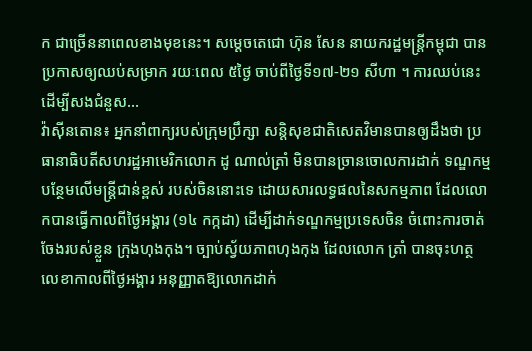ក ជាច្រើននាពេលខាងមុខនេះ។ សម្ដេចតេជោ ហ៊ុន សែន នាយករដ្ឋមន្រ្តីកម្ពុជា បានប្រកាសឲ្យឈប់សម្រាក រយៈពេល ៥ថ្ងៃ ចាប់ពីថ្ងៃទី១៧-២១ សីហា ។ ការឈប់នេះដើម្បីសងជំនួស...
វ៉ាស៊ីនតោន៖ អ្នកនាំពាក្យរបស់ក្រុមប្រឹក្សា សន្តិសុខជាតិសេតវិមានបានឲ្យដឹងថា ប្រធានាធិបតីសហរដ្ឋអាមេរិកលោក ដូ ណាល់ត្រាំ មិនបានច្រានចោលការដាក់ ទណ្ឌកម្មបន្ថែមលើមន្រ្តីជាន់ខ្ពស់ របស់ចិននោះទេ ដោយសារលទ្ធផលនៃសកម្មភាព ដែលលោកបានធ្វើកាលពីថ្ងៃអង្គារ (១៤ កក្កដា) ដើម្បីដាក់ទណ្ឌកម្មប្រទេសចិន ចំពោះការចាត់ចែងរបស់ខ្លួន ក្រុងហុងកុង។ ច្បាប់ស្វ័យភាពហុងកុង ដែលលោក ត្រាំ បានចុះហត្ថលេខាកាលពីថ្ងៃអង្គារ អនុញ្ញាតឱ្យលោកដាក់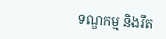ទណ្ឌកម្ម និងរឹត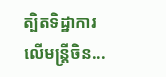ត្បិតទិដ្ឋាការលើមន្រ្តីចិន...